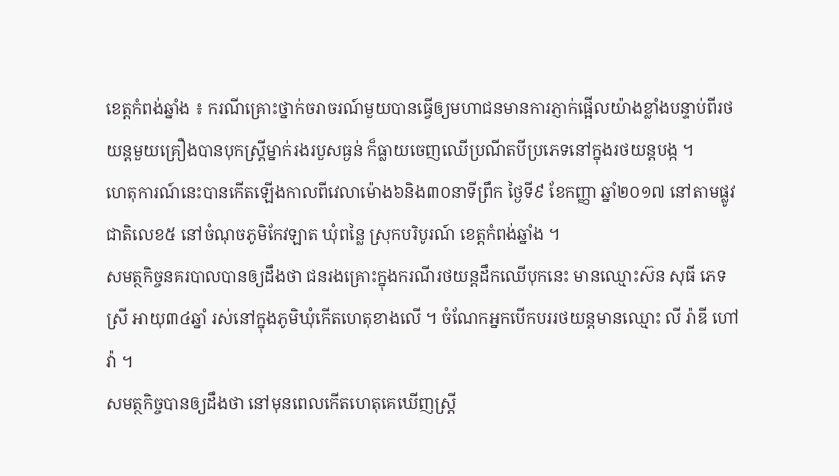ខេត្តកំពង់ឆ្នាំង ៖ ករណីគ្រោះថ្នាក់ចរាចរណ៍មួយបានធ្វើឲ្យមហាជនមានការភ្ញាក់ផ្អើលយ៉ាងខ្លាំងបន្ទាប់ពីរថយន្តមួយគ្រឿងបានបុកស្រ្តីម្នាក់រងរបួសធ្ងន់ ក៏ធ្លាយចេញឈើប្រណីតបីប្រភេទនៅក្នុងរថយន្តបង្ក ។
ហេតុការណ៍នេះបានកើតឡើងកាលពីវេលាម៉ោង៦និង៣០នាទីព្រឹក ថ្ងៃទី៩ ខែកញ្ញា ឆ្នាំ២០១៧ នៅតាមផ្លូវជាតិលេខ៥ នៅចំណុចភូមិកែវឡាត ឃុំពន្លៃ ស្រុកបរិបូរណ៍ ខេត្តកំពង់ឆ្នាំង ។
សមត្ថកិច្ចនគរបាលបានឲ្យដឹងថា ជនរងគ្រោះក្នុងករណីរថយន្តដឹកឈើបុកនេះ មានឈ្មោះស៊ន សុធី ភេទស្រី អាយុ៣៤ឆ្នាំ រស់នៅក្នុងភូមិឃុំកើតហេតុខាងលើ ។ ចំណែកអ្នកបើកបររថយន្តមានឈ្មោះ លី រ៉ាឌី ហៅវ៉ា ។
សមត្ថកិច្ចបានឲ្យដឹងថា នៅមុនពេលកើតហេតុគេឃើញស្រ្តី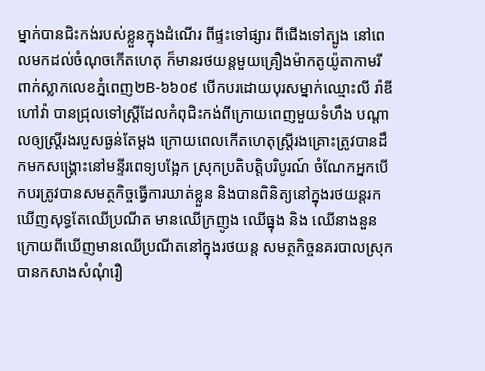ម្នាក់បានជិះកង់របស់ខ្លួនក្នុងដំណើរ ពីផ្ទះទៅផ្សារ ពីជើងទៅត្បូង នៅពេលមកដល់ចំណុចកើតហេតុ ក៏មានរថយន្តមួយគ្រឿងម៉ាកតូយ៉ូតាកាមរី ពាក់ស្លាកលេខភ្នំពេញ២B-៦៦០៩ បើកបរដោយបុរសម្នាក់ឈ្មោះលី រ៉ាឌី ហៅវ៉ា បានជ្រុលទៅស្រ្តីដែលកំពុជិះកង់ពីក្រោយពេញមួយទំហឹង បណ្តាលឲ្យស្រ្តីរងរបួសធ្ងន់តែម្តង ក្រោយពេលកើតហេតុស្រ្តីរងគ្រោះត្រូវបានដឹកមកសង្រ្គោះនៅមន្ទីរពេទ្យបង្អែក ស្រុកប្រតិបត្តិបរិបូរណ៍ ចំណែកអ្នកបើកបរត្រូវបានសមត្ថកិច្ចធ្វើការឃាត់ខ្លួន និងបានពិនិត្យនៅក្នុងរថយន្តរកឃើញសុទ្ធតែឈើប្រណីត មានឈើក្រញូង ឈើធ្នុង និង ឈើនាងនួន ក្រោយពីឃើញមានឈើប្រណីតនៅក្នុងរថយន្ត សមត្ថកិច្ចនគរបាលស្រុក បានកសាងសំណុំរឿ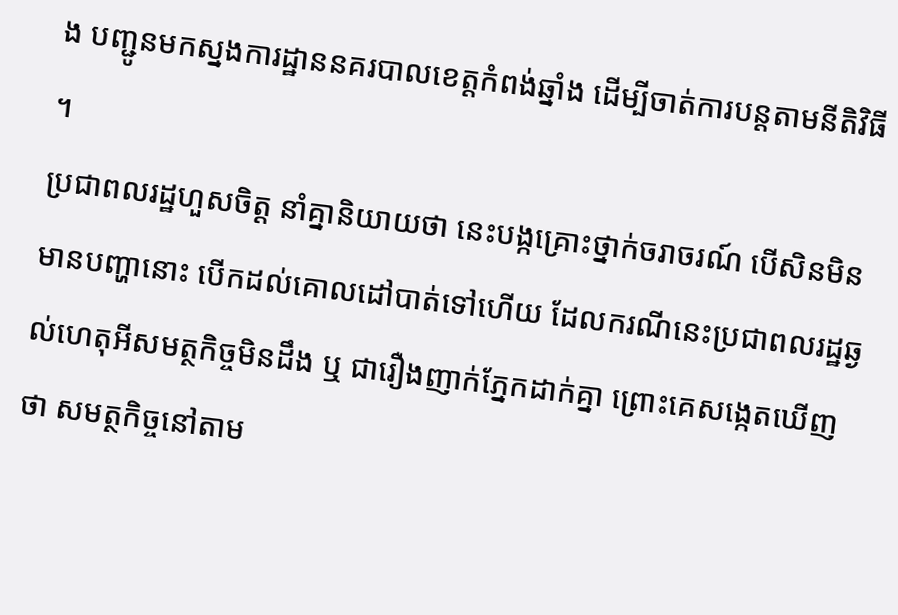ង បញ្ជូនមកស្នងការដ្ឋាននគរបាលខេត្តកំពង់ឆ្នាំង ដើម្បីចាត់ការបន្តតាមនីតិវិធី ។
ប្រជាពលរដ្ឋហួសចិត្ត នាំគ្នានិយាយថា នេះបង្កគ្រោះថ្នាក់ចរាចរណ៍ បើសិនមិនមានបញ្ហានោះ បើកដល់គោលដៅបាត់ទៅហើយ ដែលករណីនេះប្រជាពលរដ្ឋឆ្ងល់ហេតុអីសមត្ថកិច្ចមិនដឹង ឬ ជារឿងញាក់ភ្នែកដាក់គ្នា ព្រោះគេសង្កេតឃើញថា សមត្ថកិច្ចនៅតាម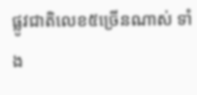ផ្លូវជាតិលេខ៥ច្រើនណាស់ ទាំង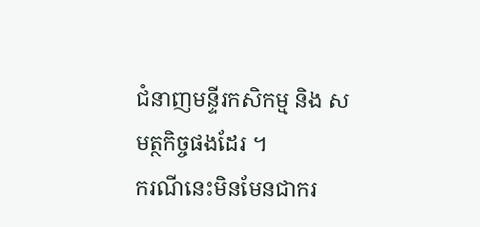ជំនាញមន្ទីរកសិកម្ម និង សមត្ថកិច្ចផងដែរ ។
ករណីនេះមិនមែនជាករ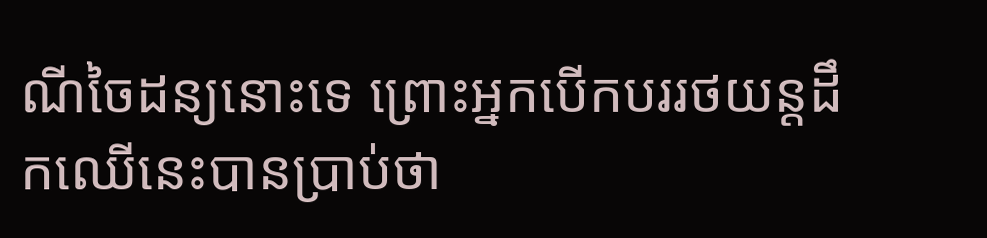ណីចៃដន្យនោះទេ ព្រោះអ្នកបើកបររថយន្តដឹកឈើនេះបានប្រាប់ថា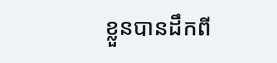ខ្លួនបានដឹកពី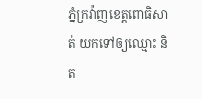ភ្នំក្រវ៉ាញខេត្តពោធិសាត់ យកទៅឲ្យឈ្មោះ និត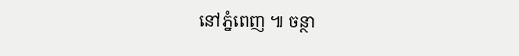នៅភ្នំពេញ ៕ ចន្ថា